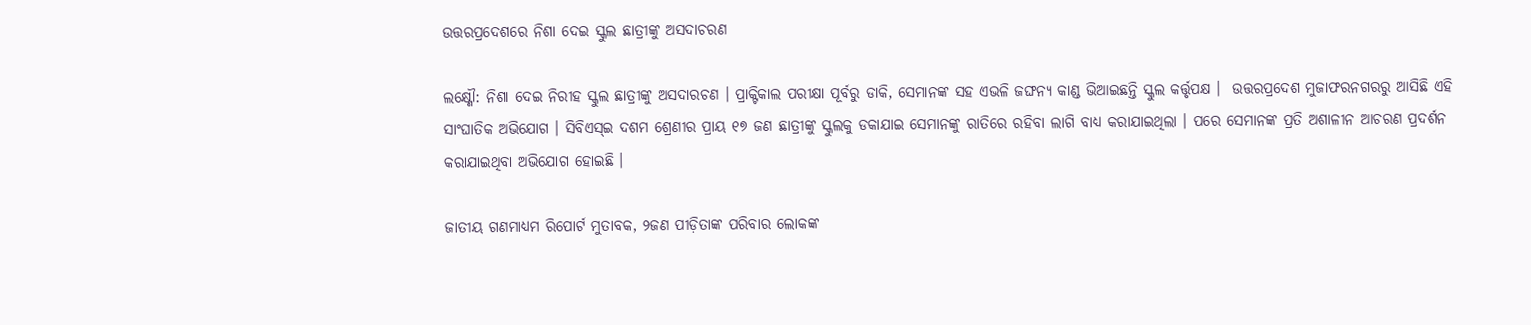ଉତ୍ତରପ୍ରଦେଶରେ ନିଶା ଦେଇ ସ୍କୁଲ ଛାତ୍ରୀଙ୍କୁ ଅସଦାଚରଣ

ଲକ୍ଷ୍ଣୌ: ନିଶା ଦେଇ ନିରୀହ ସ୍କୁଲ ଛାତ୍ରୀଙ୍କୁ ଅସଦାରଚଣ । ପ୍ରାକ୍ଟିକାଲ ପରୀକ୍ଷା ପୂର୍ବରୁ ଡାକି, ସେମାନଙ୍କ ସହ ଏଭଳି ଜଙ୍ଘନ୍ୟ କାଣ୍ଡ ଭିଆଇଛନ୍ତି ସ୍କୁଲ କର୍ତ୍ତୃପକ୍ଷ ।  ଉତ୍ତରପ୍ରଦେଶ ମୁଜାଫରନଗରରୁ ଆସିଛି ଏହି ସାଂଘାତିକ ଅଭିଯୋଗ । ସିବିଏସ୍ଇ ଦଶମ ଶ୍ରେଣୀର ପ୍ରାୟ ୧୭ ଜଣ ଛାତ୍ରୀଙ୍କୁ ସ୍କୁଲକୁ ଡକାଯାଇ ସେମାନଙ୍କୁ ରାତିରେ ରହିବା ଲାଗି ବାଧ୍ୟ କରାଯାଇଥିଲା । ପରେ ସେମାନଙ୍କ ପ୍ରତି ଅଶାଳୀନ ଆଚରଣ ପ୍ରଦର୍ଶନ କରାଯାଇଥିବା ଅଭିଯୋଗ ହୋଇଛି ।

ଜାତୀୟ ଗଣମାଧ୍ୟମ ରିପୋର୍ଟ ମୁତାବକ, ୨ଜଣ ପୀଡ଼ିତାଙ୍କ ପରିବାର ଲୋକଙ୍କ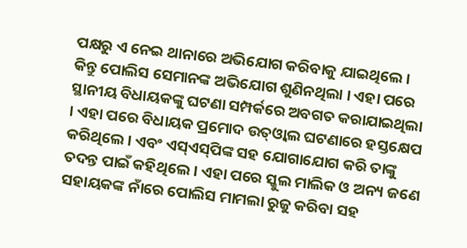ପକ୍ଷରୁ ଏ ନେଇ ଥାନାରେ ଅଭିଯୋଗ କରିବାକୁ ଯାଇଥିଲେ । କିନ୍ତୁ ପୋଲିସ ସେମାନଙ୍କ ଅଭିଯୋଗ ଶୁଣିନଥିଲା । ଏହା ପରେ ସ୍ଥାନୀୟ ବିଧାୟକଙ୍କୁ ଘଟଣା ସମ୍ପର୍କରେ ଅବଗତ କରାଯାଇଥିଲା । ଏହା ପରେ ବିଧାୟକ ପ୍ରମୋଦ ଉତ୍‌ଓ୍ୱାଲ ଘଟଣାରେ ହସ୍ତକ୍ଷେପ କରିଥିଲେ । ଏବଂ ଏସ୍ଏସ୍‌ପିଙ୍କ ସହ ଯୋଗାଯୋଗ କରି ତାଙ୍କୁ ତଦନ୍ତ ପାଇଁ କହିଥିଲେ । ଏହା ପରେ ସ୍କୁଲ ମାଲିକ ଓ ଅନ୍ୟ ଜଣେ ସହାୟକଙ୍କ ନାଁରେ ପୋଲିସ ମାମଲା ରୁଜୁ କରିବା ସହ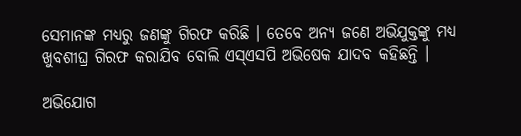ସେମାନଙ୍କ ମଧ୍ୟରୁ ଜଣଙ୍କୁ ଗିରଫ କରିଛି । ତେବେ ଅନ୍ୟ ଜଣେ ଅଭିଯୁକ୍ତଙ୍କୁ ମଧ୍ୟ ଖୁବଶୀଘ୍ର ଗିରଫ କରାଯିବ ବୋଲି ଏସ୍‌ଏସପି ଅଭିଷେକ ଯାଦବ କହିଛନ୍ତି ।

ଅଭିଯୋଗ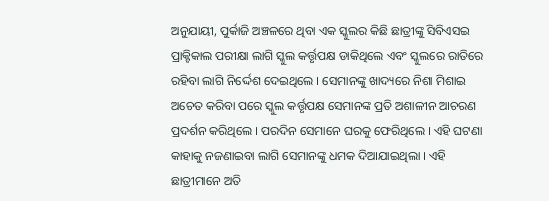ଅନୁଯାୟୀ, ପୁର୍କାଜି ଅଞ୍ଚଳରେ ଥିବା ଏକ ସ୍କୁଲର କିଛି ଛାତ୍ରୀଙ୍କୁ ସିବିଏସଇ ପ୍ରାକ୍ଟିକାଲ ପରୀକ୍ଷା ଲାଗି ସ୍କୁଲ କର୍ତ୍ତୃପକ୍ଷ ଡାକିଥିଲେ ଏବଂ ସ୍କୁଲରେ ରାତିରେ ରହିବା ଲାଗି ନିର୍ଦ୍ଦେଶ ଦେଇଥିଲେ । ସେମାନଙ୍କୁ ଖାଦ୍ୟରେ ନିଶା ମିଶାଇ ଅଚେତ କରିବା ପରେ ସ୍କୁଲ କର୍ତ୍ତୃପକ୍ଷ ସେମାନଙ୍କ ପ୍ରତି ଅଶାଳୀନ ଆଚରଣ ପ୍ରଦର୍ଶନ କରିଥିଲେ । ପରଦିନ ସେମାନେ ଘରକୁ ଫେରିଥିଲେ । ଏହି ଘଟଣା କାହାକୁ ନଜଣାଇବା ଲାଗି ସେମାନଙ୍କୁ ଧମକ ଦିଆଯାଇଥିଲା । ଏହି ଛାତ୍ରୀମାନେ ଅତି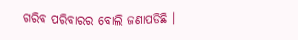ଗରିବ ପରିବାରର ବୋଲି ଜଣାପଡିଛି ।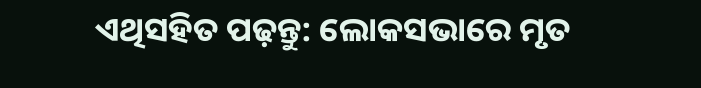ଏଥିସହିତ ପଢ଼ନ୍ତୁ: ଲୋକସଭାରେ ମୃତ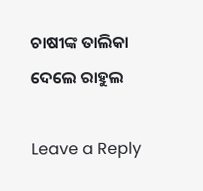ଚାଷୀଙ୍କ ତାଲିକା ଦେଲେ ରାହୁଲ

Leave a Reply